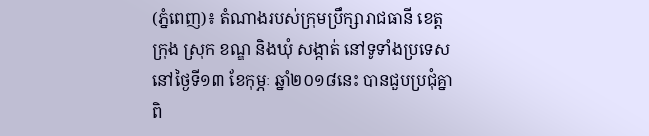(ភ្នំពេញ)៖ តំណាងរបស់ក្រុមប្រឹក្សារាជធានី ខេត្ត ក្រុង ស្រុក ខណ្ឌ និងឃុំ សង្កាត់ នៅទូទាំងប្រទេស នៅថ្ងៃទី១៣ ខែកុម្ភៈ ឆ្នាំ២០១៨នេះ បានជួបប្រជុំគ្នាពិ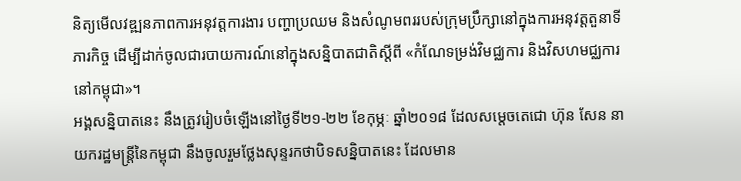និត្យមើលវឌ្ឍនភាពការអនុវត្តការងារ បញ្ហាប្រឈម និងសំណូមពររបស់ក្រុមប្រឹក្សានៅក្នុងការអនុវត្តតួនាទី ភារកិច្ច ដើម្បីដាក់ចូលជារបាយការណ៍នៅក្នុងសន្និបាតជាតិស្តីពី «កំណែទម្រង់វិមជ្ឈការ និងវិសហមជ្ឈការនៅកម្ពុជា»។
អង្គសន្និបាតនេះ នឹងត្រូវរៀបចំឡើងនៅថ្ងៃទី២១-២២ ខែកុម្ភៈ ឆ្នាំ២០១៨ ដែលសម្តេចតេជោ ហ៊ុន សែន នាយករដ្ឋមន្រ្តីនៃកម្ពុជា នឹងចូលរួមថ្លែងសុន្ទរកថាបិទសន្និបាតនេះ ដែលមាន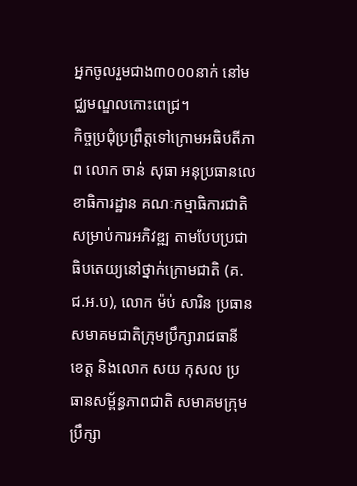អ្នកចូលរួមជាង៣០០០នាក់ នៅមជ្ឈមណ្ឌលកោះពេជ្រ។
កិច្ចប្រជុំប្រព្រឹត្តទៅក្រោមអធិបតីភាព លោក ចាន់ សុធា អនុប្រធានលេខាធិការដ្ឋាន គណៈកម្មាធិការជាតិសម្រាប់ការអភិវឌ្ឍ តាមបែបប្រជាធិបតេយ្យនៅថ្នាក់ក្រោមជាតិ (គ.ជ.អ.ប), លោក ម៉ប់ សារិន ប្រធានសមាគមជាតិក្រុមប្រឹក្សារាជធានី ខេត្ត និងលោក សយ កុសល ប្រធានសម្ព័ន្ធភាពជាតិ សមាគមក្រុមប្រឹក្សា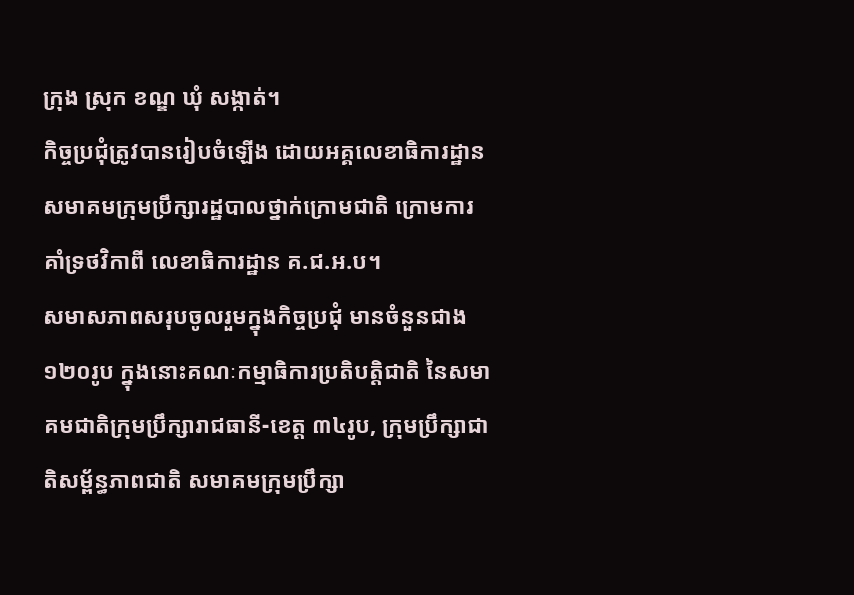ក្រុង ស្រុក ខណ្ឌ ឃុំ សង្កាត់។
កិច្ចប្រជុំត្រូវបានរៀបចំឡើង ដោយអគ្គលេខាធិការដ្ឋានសមាគមក្រុមប្រឹក្សារដ្ឋបាលថ្នាក់ក្រោមជាតិ ក្រោមការគាំទ្រថវិកាពី លេខាធិការដ្ឋាន គ.ជ.អ.ប។
សមាសភាពសរុបចូលរួមក្នុងកិច្ចប្រជុំ មានចំនួនជាង១២០រូប ក្នុងនោះគណៈកម្មាធិការប្រតិបត្តិជាតិ នៃសមាគមជាតិក្រុមប្រឹក្សារាជធានី-ខេត្ត ៣៤រូប, ក្រុមប្រឹក្សាជាតិសម្ព័ន្ធភាពជាតិ សមាគមក្រុមប្រឹក្សា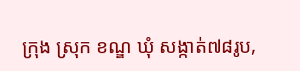ក្រុង ស្រុក ខណ្ឌ ឃុំ សង្កាត់៧៨រូប,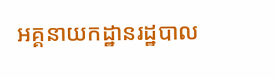អគ្គនាយកដ្ឋានរដ្ឋបាល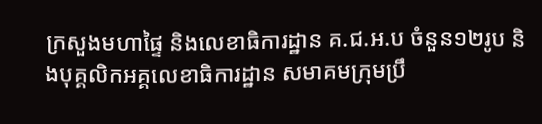ក្រសួងមហាផ្ទៃ និងលេខាធិការដ្ឋាន គ.ជ.អ.ប ចំនួន១២រូប និងបុគ្គលិកអគ្គលេខាធិការដ្ឋាន សមាគមក្រុមប្រឹ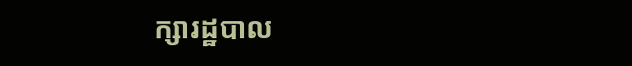ក្សារដ្ឋបាល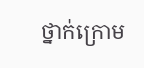ថ្នាក់ក្រោម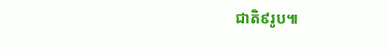ជាតិ៩រូប៕